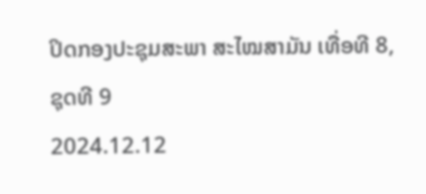ປິດກອງປະຊຸມສະພາ ສະໄໝສາມັນ ເທື່ອທີ 8, ຊຸດທີ 9
2024.12.12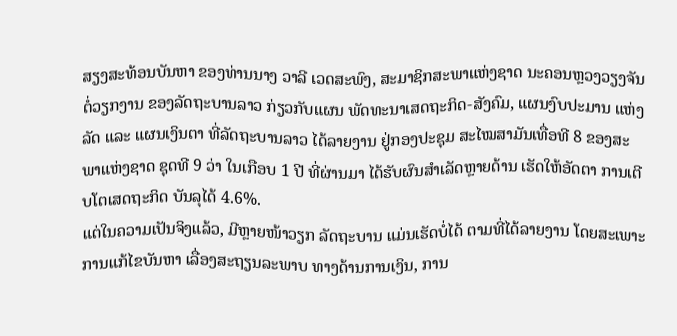ສຽງສະທ້ອນບັນຫາ ຂອງທ່ານນາງ ວາລີ ເວດສະພົງ, ສະມາຊິກສະພາແຫ່ງຊາດ ນະຄອນຫຼວງວຽງຈັນ ຕໍ່ວຽກງານ ຂອງລັດຖະບານລາວ ກ່ຽວກັບແຜນ ພັດທະນາເສດຖະກິດ-ສັງຄົມ, ແຜນງົບປະມານ ແຫ່ງລັດ ແລະ ແຜນເງິນຕາ ທີ່ລັດຖະບານລາວ ໄດ້ລາຍງານ ຢູ່ກອງປະຊຸມ ສະໄໝສາມັນເທື່ອທີ 8 ຂອງສະພາແຫ່ງຊາດ ຊຸດທີ 9 ວ່າ ໃນເກືອບ 1 ປີ ທີ່ຜ່ານມາ ໄດ້ຮັບຜົນສໍາເລັດຫຼາຍດ້ານ ເຮັດໃຫ້ອັດຕາ ການເຕີບໂຕເສດຖະກິດ ບັນລຸໄດ້ 4.6%.
ແຕ່ໃນຄວາມເປັນຈິງແລ້ວ, ມີຫຼາຍໜ້າວຽກ ລັດຖະບານ ແມ່ນເຮັດບໍ່ໄດ້ ຕາມທີ່ໄດ້ລາຍງານ ໂດຍສະເພາະ ການແກ້ໄຂບັນຫາ ເລື່ອງສະຖຽນລະພາບ ທາງດ້ານການເງິນ, ການ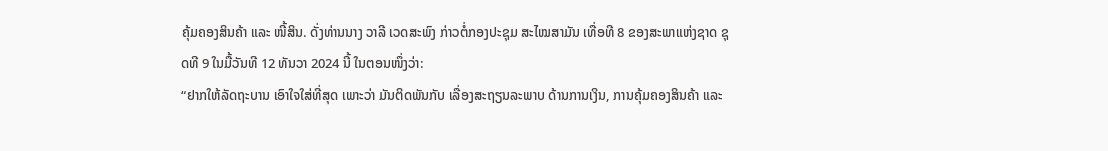ຄຸ້ມຄອງສິນຄ້າ ແລະ ໜີ້ສິນ. ດັ່ງທ່ານນາງ ວາລີ ເວດສະພົງ ກ່າວຕໍ່ກອງປະຊຸມ ສະໄໝສາມັນ ເທື່ອທີ 8 ຂອງສະພາແຫ່ງຊາດ ຊຸດທີ 9 ໃນມື້ວັນທີ 12 ທັນວາ 2024 ນີ້ ໃນຕອນໜຶ່ງວ່າ:
“ຢາກໃຫ້ລັດຖະບານ ເອົາໃຈໃສ່ທີ່ສຸດ ເພາະວ່າ ມັນຕິດພັນກັບ ເລື່ອງສະຖຽນລະພາບ ດ້ານການເງິນ, ການຄຸ້ມຄອງສິນຄ້າ ແລະ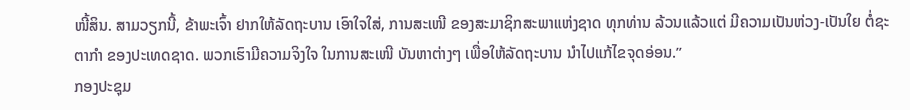ໜີ້ສິນ. ສາມວຽກນີ້, ຂ້າພະເຈົ້າ ຢາກໃຫ້ລັດຖະບານ ເອົາໃຈໃສ່, ການສະເໜີ ຂອງສະມາຊິກສະພາແຫ່ງຊາດ ທຸກທ່ານ ລ້ວນແລ້ວແຕ່ ມີຄວາມເປັນຫ່ວງ-ເປັນໃຍ ຕໍ່ຊະຕາກຳ ຂອງປະເທດຊາດ. ພວກເຮົາມີຄວາມຈິງໃຈ ໃນການສະເໜີ ບັນຫາຕ່າງໆ ເພື່ອໃຫ້ລັດຖະບານ ນຳໄປແກ້ໄຂຈຸດອ່ອນ.”
ກອງປະຊຸມ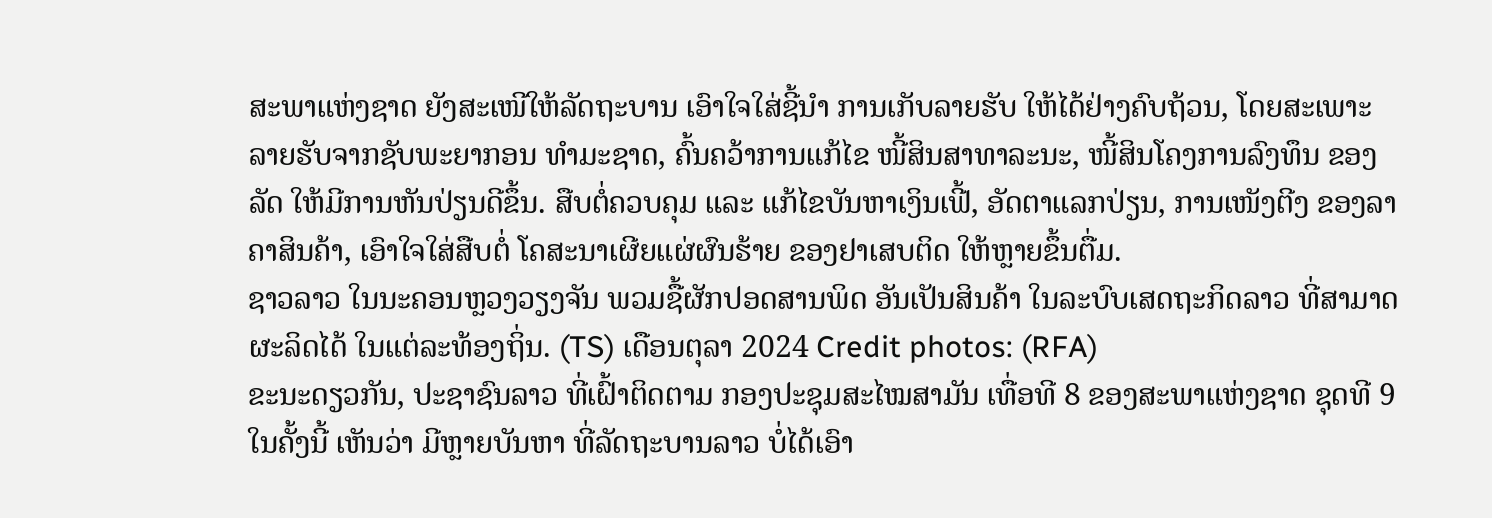ສະພາແຫ່ງຊາດ ຍັງສະເໜີໃຫ້ລັດຖະບານ ເອົາໃຈໃສ່ຊີ້ນໍາ ການເກັບລາຍຮັບ ໃຫ້ໄດ້ຢ່າງຄົບຖ້ວນ, ໂດຍສະເພາະ ລາຍຮັບຈາກຊັບພະຍາກອນ ທຳມະຊາດ, ຄົ້ນຄວ້າການແກ້ໄຂ ໜີ້ສິນສາທາລະນະ, ໜີ້ສິນໂຄງການລົງທຶນ ຂອງລັດ ໃຫ້ມີການຫັນປ່ຽນດີຂຶ້ນ. ສືບຕໍ່ຄວບຄຸມ ແລະ ແກ້ໄຂບັນຫາເງິນເຟີ້, ອັດຕາແລກປ່ຽນ, ການເໜັງຕີງ ຂອງລາຄາສິນຄ້າ, ເອົາໃຈໃສ່ສືບຕໍ່ ໂຄສະນາເຜີຍແຜ່ຜົນຮ້າຍ ຂອງຢາເສບຕິດ ໃຫ້ຫຼາຍຂຶ້ນຕື່ມ.
ຊາວລາວ ໃນນະຄອນຫຼວງວຽງຈັນ ພວມຊື້ຜັກປອດສານພິດ ອັນເປັນສິນຄ້າ ໃນລະບົບເສດຖະກິດລາວ ທີ່ສາມາດຜະລິດໄດ້ ໃນແຕ່ລະທ້ອງຖິ່ນ. (TS) ເດືອນຕຸລາ 2024 Credit photos: (RFA)
ຂະນະດຽວກັນ, ປະຊາຊົນລາວ ທີ່ເຝົ້າຕິດຕາມ ກອງປະຊຸມສະໄໝສາມັນ ເທື່ອທີ 8 ຂອງສະພາແຫ່ງຊາດ ຊຸດທີ 9 ໃນຄັ້ງນີ້ ເຫັນວ່າ ມີຫຼາຍບັນຫາ ທີ່ລັດຖະບານລາວ ບໍ່ໄດ້ເອົາ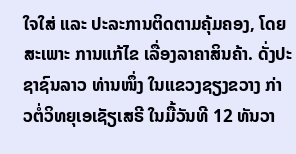ໃຈໃສ່ ແລະ ປະລະການຕິດຕາມຄຸ້ມຄອງ, ໂດຍສະເພາະ ການແກ້ໄຂ ເລື່ອງລາຄາສິນຄ້າ. ດັ່ງປະຊາຊົນລາວ ທ່ານໜຶ່ງ ໃນແຂວງຊຽງຂວາງ ກ່າວຕໍ່ວິທຍຸເອເຊັຽເສຣີ ໃນມື້ວັນທີ 12 ທັນວາ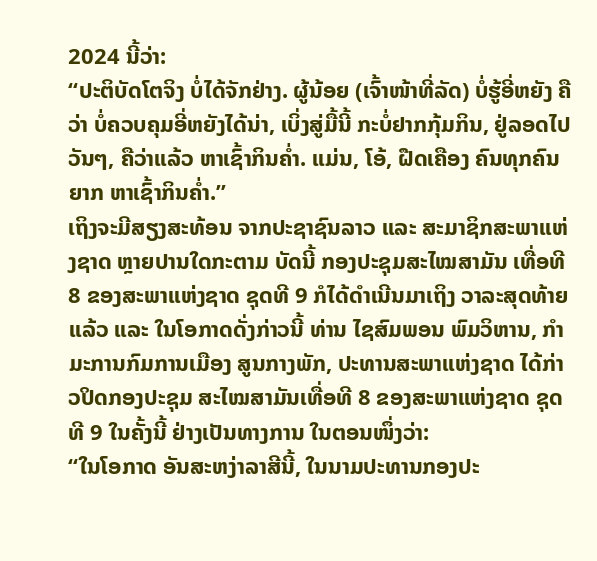2024 ນີ້ວ່າ:
“ປະຕິບັດໂຕຈິງ ບໍ່ໄດ້ຈັກຢ່າງ. ຜູ້ນ້ອຍ (ເຈົ້າໜ້າທີ່ລັດ) ບໍ່ຮູ້ອີ່ຫຍັງ ຄືວ່າ ບໍ່ຄວບຄຸມອີ່ຫຍັງໄດ້ນ່າ, ເບິ່ງສູ່ມື້ນີ້ ກະບໍ່ຢາກກຸ້ມກິນ, ຢູ່ລອດໄປວັນໆ, ຄືວ່າແລ້ວ ຫາເຊົ້າກິນຄ່ຳ. ແມ່ນ, ໂອ້, ຝືດເຄືອງ ຄົນທຸກຄົນຍາກ ຫາເຊົ້າກິນຄ່ຳ.”
ເຖິງຈະມີສຽງສະທ້ອນ ຈາກປະຊາຊົນລາວ ແລະ ສະມາຊິກສະພາແຫ່ງຊາດ ຫຼາຍປານໃດກະຕາມ ບັດນີ້ ກອງປະຊຸມສະໄໝສາມັນ ເທື່ອທີ 8 ຂອງສະພາແຫ່ງຊາດ ຊຸດທີ 9 ກໍໄດ້ດຳເນີນມາເຖິງ ວາລະສຸດທ້າຍແລ້ວ ແລະ ໃນໂອກາດດັ່ງກ່າວນີ້ ທ່ານ ໄຊສົມພອນ ພົມວິຫານ, ກໍາມະການກົມການເມືອງ ສູນກາງພັກ, ປະທານສະພາແຫ່ງຊາດ ໄດ້ກ່າວປິດກອງປະຊຸມ ສະໄໝສາມັນເທື່ອທີ 8 ຂອງສະພາແຫ່ງຊາດ ຊຸດທີ 9 ໃນຄັ້ງນີ້ ຢ່າງເປັນທາງການ ໃນຕອນໜຶ່ງວ່າ:
“ໃນໂອກາດ ອັນສະຫງ່າລາສີນີ້, ໃນນາມປະທານກອງປະ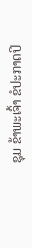ຊຸມ ຂ້າພະເຈົ້າ ຂໍປະກາດປິ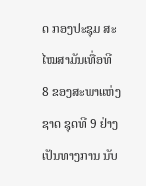ດ ກອງປະຊຸມ ສະໄໝສາມັນເທື່ອທີ 8 ຂອງສະພາແຫ່ງຊາດ ຊຸດທີ 9 ຢ່າງເປັນທາງການ ນັບ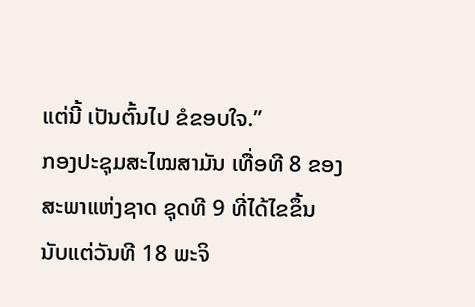ແຕ່ນີ້ ເປັນຕົ້ນໄປ ຂໍຂອບໃຈ.”
ກອງປະຊຸມສະໄໝສາມັນ ເທື່ອທີ 8 ຂອງສະພາແຫ່ງຊາດ ຊຸດທີ 9 ທີ່ໄດ້ໄຂຂຶ້ນ ນັບແຕ່ວັນທີ 18 ພະຈິ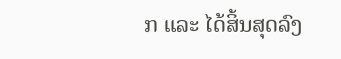ກ ແລະ ໄດ້ສິ້ນສຸດລົງ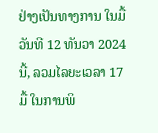ຢ່າງເປັນທາງການ ໃນມື້ວັນທີ 12 ທັນວາ 2024 ນີ້, ລວມໄລຍະເວລາ 17 ມື້ ໃນການພິ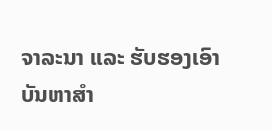ຈາລະນາ ແລະ ຮັບຮອງເອົາ ບັນຫາສຳ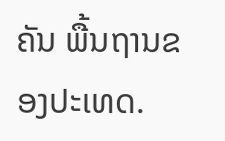ຄັນ ພື້ນຖານຂອງປະເທດ.